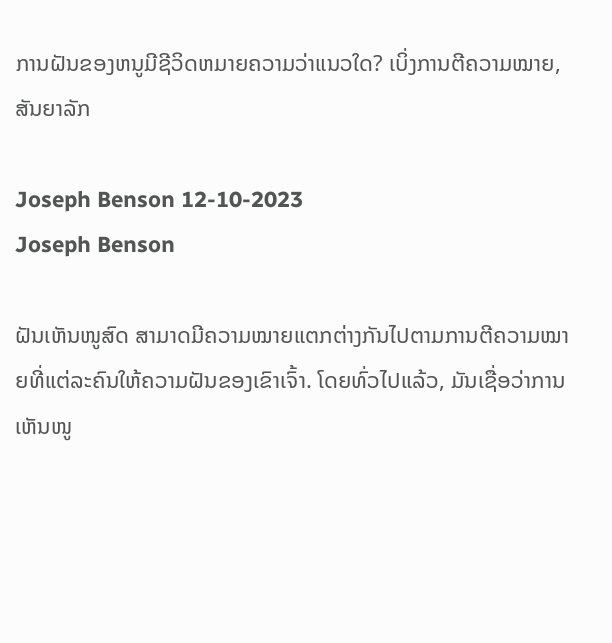ການຝັນຂອງຫນູມີຊີວິດຫມາຍຄວາມວ່າແນວໃດ? ເບິ່ງການຕີຄວາມໝາຍ, ສັນຍາລັກ

Joseph Benson 12-10-2023
Joseph Benson

ຝັນເຫັນໜູສົດ ສາມາດມີຄວາມໝາຍແຕກຕ່າງກັນໄປຕາມການຕີຄວາມໝາຍທີ່ແຕ່ລະຄົນໃຫ້ຄວາມຝັນຂອງເຂົາເຈົ້າ. ໂດຍທົ່ວໄປແລ້ວ, ມັນເຊື່ອວ່າການເຫັນໜູ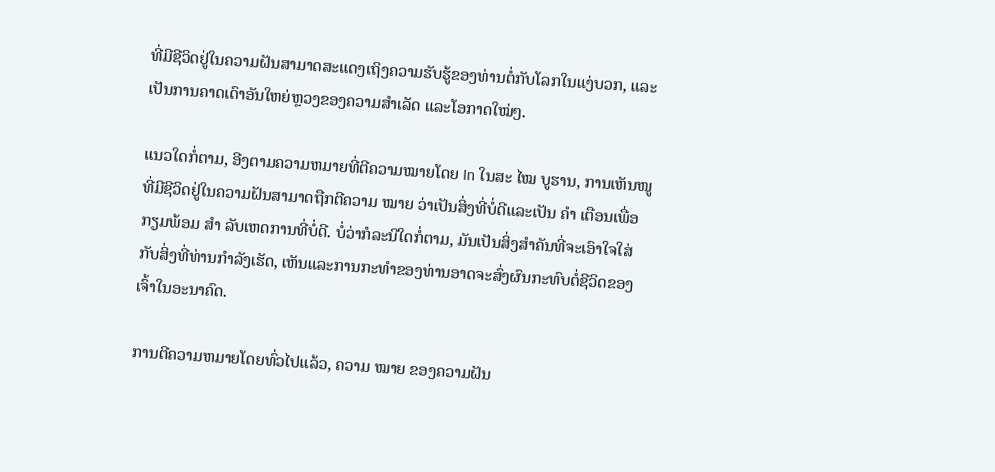ທີ່ມີຊີວິດຢູ່ໃນຄວາມຝັນສາມາດສະແດງເຖິງຄວາມຮັບຮູ້ຂອງທ່ານຕໍ່ກັບໂລກໃນແງ່ບວກ, ແລະເປັນການຄາດເດົາອັນໃຫຍ່ຫຼວງຂອງຄວາມສໍາເລັດ ແລະໂອກາດໃໝ່ໆ.

ແນວໃດກໍ່ຕາມ, ອີງຕາມຄວາມຫມາຍທີ່ຕີຄວາມໝາຍໂດຍ In ໃນສະ ໄໝ ບູຮານ, ການເຫັນໜູທີ່ມີຊີວິດຢູ່ໃນຄວາມຝັນສາມາດຖືກຕີຄວາມ ໝາຍ ວ່າເປັນສິ່ງທີ່ບໍ່ດີແລະເປັນ ຄຳ ເຕືອນເພື່ອກຽມພ້ອມ ສຳ ລັບເຫດການທີ່ບໍ່ດີ. ບໍ່ວ່າກໍລະນີໃດກໍ່ຕາມ, ມັນເປັນສິ່ງສໍາຄັນທີ່ຈະເອົາໃຈໃສ່ກັບສິ່ງທີ່ທ່ານກໍາລັງເຮັດ, ເຫັນແລະການກະທໍາຂອງທ່ານອາດຈະສົ່ງຜົນກະທົບຕໍ່ຊີວິດຂອງເຈົ້າໃນອະນາຄົດ.

ການຕີຄວາມຫມາຍໂດຍທົ່ວໄປແລ້ວ, ຄວາມ ໝາຍ ຂອງຄວາມຝັນ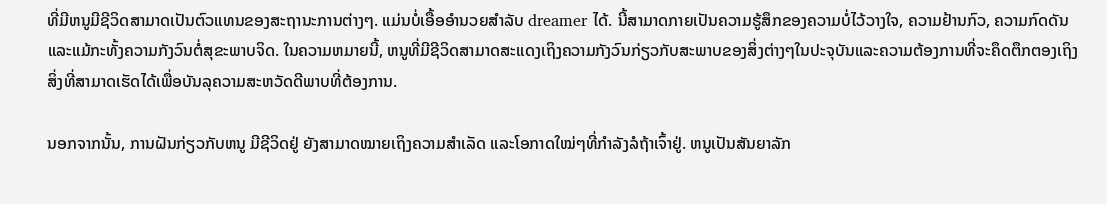ທີ່ມີຫນູມີຊີວິດສາມາດເປັນຕົວແທນຂອງສະຖານະການຕ່າງໆ. ແມ່ນບໍ່ເອື້ອອໍານວຍສໍາລັບ dreamer ໄດ້. ນີ້ສາມາດກາຍເປັນຄວາມຮູ້ສຶກຂອງຄວາມບໍ່ໄວ້ວາງໃຈ, ຄວາມຢ້ານກົວ, ຄວາມກົດດັນແລະແມ້ກະທັ້ງຄວາມກັງວົນຕໍ່ສຸຂະພາບຈິດ. ໃນຄວາມຫມາຍນີ້, ຫນູທີ່ມີຊີວິດສາມາດສະແດງເຖິງຄວາມກັງວົນກ່ຽວກັບສະພາບຂອງສິ່ງຕ່າງໆໃນປະຈຸບັນແລະຄວາມຕ້ອງການທີ່ຈະຄຶດຕຶກຕອງເຖິງສິ່ງທີ່ສາມາດເຮັດໄດ້ເພື່ອບັນລຸຄວາມສະຫວັດດີພາບທີ່ຕ້ອງການ.

ນອກຈາກນັ້ນ, ການຝັນກ່ຽວກັບຫນູ ມີຊີວິດຢູ່ ຍັງສາມາດໝາຍເຖິງຄວາມສຳເລັດ ແລະໂອກາດໃໝ່ໆທີ່ກຳລັງລໍຖ້າເຈົ້າຢູ່. ຫນູເປັນສັນຍາລັກ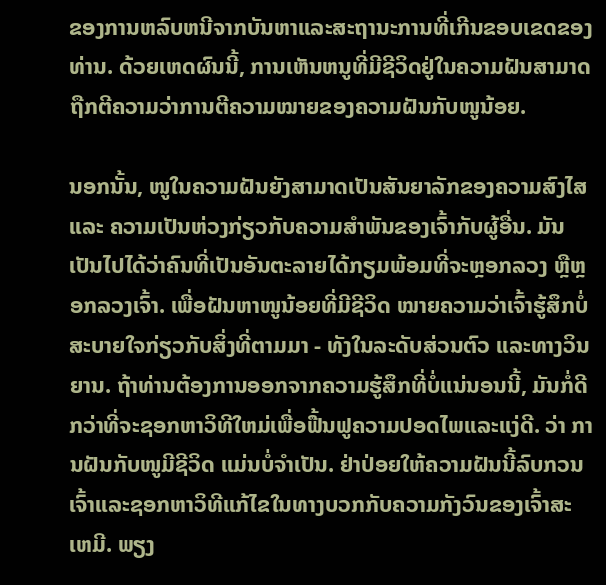ຂອງການຫລົບຫນີຈາກບັນຫາແລະສະຖານະການທີ່ເກີນຂອບເຂດຂອງທ່ານ. ດ້ວຍເຫດຜົນນີ້, ການເຫັນຫນູທີ່ມີຊີວິດຢູ່ໃນຄວາມຝັນສາມາດຖືກຕີຄວາມວ່າການຕີຄວາມໝາຍຂອງຄວາມຝັນກັບໜູນ້ອຍ.

ນອກນັ້ນ, ໜູໃນຄວາມຝັນຍັງສາມາດເປັນສັນຍາລັກຂອງຄວາມສົງໄສ ແລະ ຄວາມເປັນຫ່ວງກ່ຽວກັບຄວາມສຳພັນຂອງເຈົ້າກັບຜູ້ອື່ນ. ມັນເປັນໄປໄດ້ວ່າຄົນທີ່ເປັນອັນຕະລາຍໄດ້ກຽມພ້ອມທີ່ຈະຫຼອກລວງ ຫຼືຫຼອກລວງເຈົ້າ. ເພື່ອຝັນຫາໜູນ້ອຍທີ່ມີຊີວິດ ໝາຍຄວາມວ່າເຈົ້າຮູ້ສຶກບໍ່ສະບາຍໃຈກ່ຽວກັບສິ່ງທີ່ຕາມມາ - ທັງໃນລະດັບສ່ວນຕົວ ແລະທາງວິນຍານ. ຖ້າທ່ານຕ້ອງການອອກຈາກຄວາມຮູ້ສຶກທີ່ບໍ່ແນ່ນອນນີ້, ມັນກໍ່ດີກວ່າທີ່ຈະຊອກຫາວິທີໃຫມ່ເພື່ອຟື້ນຟູຄວາມປອດໄພແລະແງ່ດີ. ວ່າ ການຝັນກັບໜູມີຊີວິດ ແມ່ນບໍ່ຈໍາເປັນ. ຢ່າປ່ອຍໃຫ້ຄວາມຝັນນີ້ລົບກວນເຈົ້າແລະຊອກຫາວິທີແກ້ໄຂໃນທາງບວກກັບຄວາມກັງວົນຂອງເຈົ້າສະເຫມີ. ພຽງ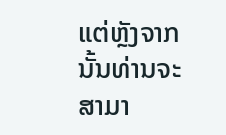ແຕ່ຫຼັງຈາກນັ້ນທ່ານຈະສາມາ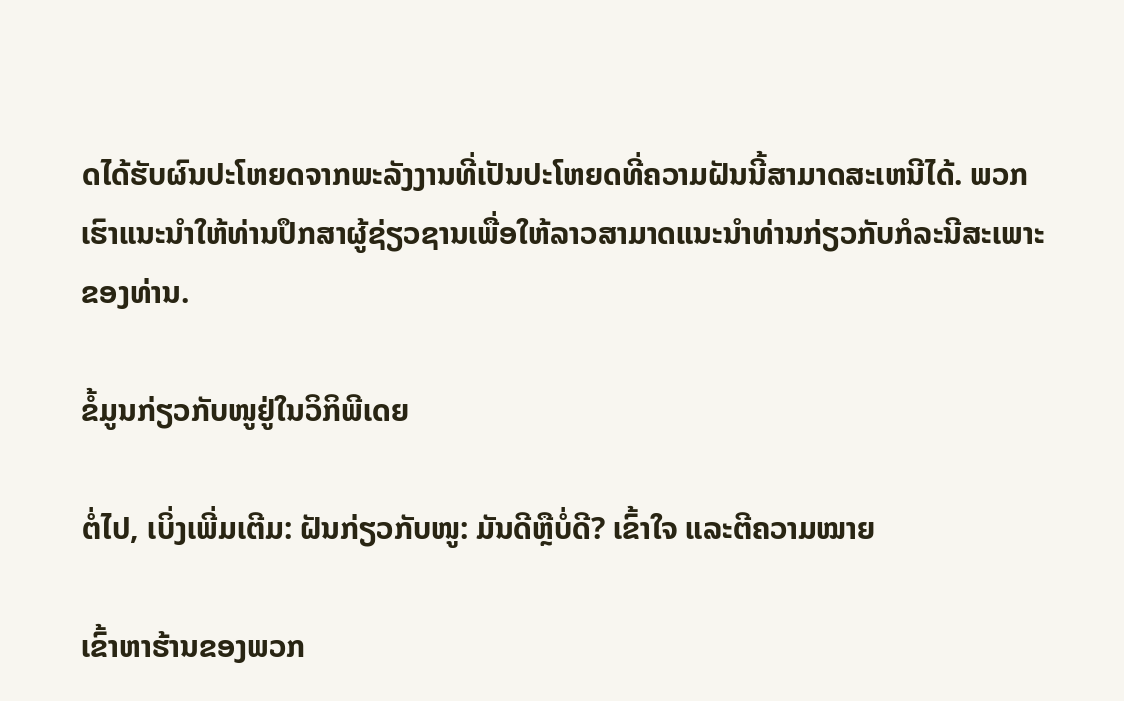ດໄດ້ຮັບຜົນປະໂຫຍດຈາກພະລັງງານທີ່ເປັນປະໂຫຍດທີ່ຄວາມຝັນນີ້ສາມາດສະເຫນີໄດ້. ພວກເຮົາແນະນໍາໃຫ້ທ່ານປຶກສາຜູ້ຊ່ຽວຊານເພື່ອໃຫ້ລາວສາມາດແນະນໍາທ່ານກ່ຽວກັບກໍລະນີສະເພາະຂອງທ່ານ.

ຂໍ້ມູນກ່ຽວກັບໜູຢູ່ໃນວິກິພີເດຍ

ຕໍ່ໄປ, ເບິ່ງເພີ່ມເຕີມ: ຝັນກ່ຽວກັບໜູ: ມັນດີຫຼືບໍ່ດີ? ເຂົ້າໃຈ ແລະຕີຄວາມໝາຍ

ເຂົ້າຫາຮ້ານຂອງພວກ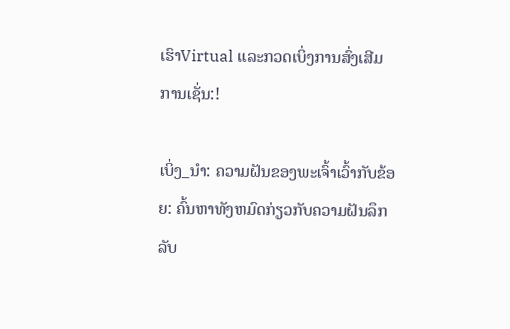ເຮົາVirtual ແລະກວດເບິ່ງການສົ່ງເສີມການເຊັ່ນ:!

ເບິ່ງ_ນຳ: ຄວາມຝັນຂອງພະເຈົ້າເວົ້າກັບຂ້ອຍ: ຄົ້ນຫາທັງຫມົດກ່ຽວກັບຄວາມຝັນລຶກລັບ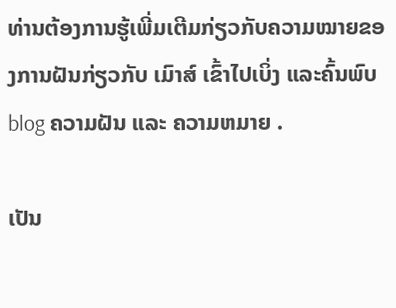ທ່ານຕ້ອງການຮູ້ເພີ່ມເຕີມກ່ຽວກັບຄວາມໝາຍຂອງການຝັນກ່ຽວກັບ ເມົາສ໌ ເຂົ້າໄປເບິ່ງ ແລະຄົ້ນພົບ blog ຄວາມຝັນ ແລະ ຄວາມຫມາຍ .

ເປັນ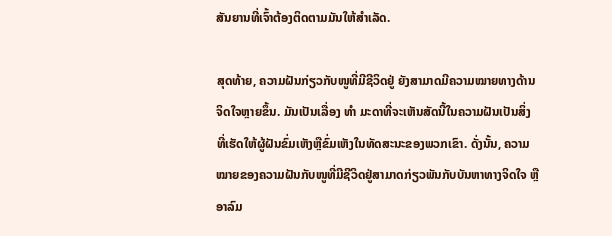ສັນຍານທີ່ເຈົ້າຕ້ອງຕິດຕາມມັນໃຫ້ສຳເລັດ.

ສຸດທ້າຍ, ຄວາມຝັນກ່ຽວກັບໜູທີ່ມີຊີວິດຢູ່ ຍັງສາມາດມີຄວາມໝາຍທາງດ້ານຈິດໃຈຫຼາຍຂຶ້ນ. ມັນເປັນເລື່ອງ ທຳ ມະດາທີ່ຈະເຫັນສັດນີ້ໃນຄວາມຝັນເປັນສິ່ງທີ່ເຮັດໃຫ້ຜູ້ຝັນຂົ່ມເຫັງຫຼືຂົ່ມເຫັງໃນທັດສະນະຂອງພວກເຂົາ. ດັ່ງນັ້ນ, ຄວາມໝາຍຂອງຄວາມຝັນກັບໜູທີ່ມີຊີວິດຢູ່ສາມາດກ່ຽວພັນກັບບັນຫາທາງຈິດໃຈ ຫຼື ອາລົມ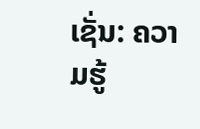ເຊັ່ນ: ຄວາມຮູ້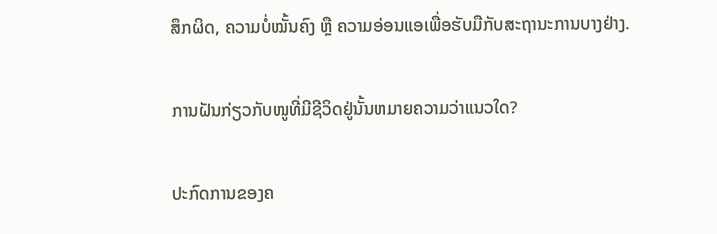ສຶກຜິດ, ຄວາມບໍ່ໝັ້ນຄົງ ຫຼື ຄວາມອ່ອນແອເພື່ອຮັບມືກັບສະຖານະການບາງຢ່າງ.

ການຝັນກ່ຽວກັບໜູທີ່ມີຊີວິດຢູ່ນັ້ນຫມາຍຄວາມວ່າແນວໃດ?

ປະກົດການຂອງຄ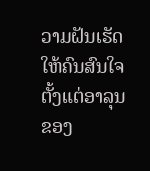ວາມຝັນເຮັດໃຫ້ຄົນສົນໃຈຕັ້ງແຕ່ອາລຸນຂອງ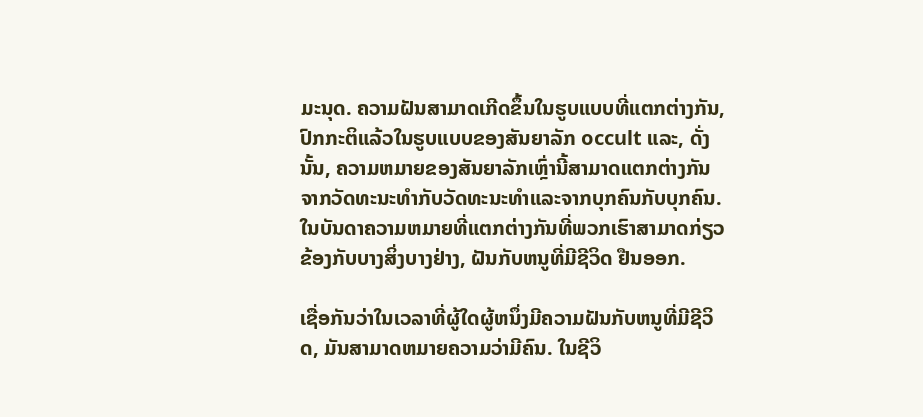ມະນຸດ. ຄວາມຝັນສາມາດເກີດຂຶ້ນໃນຮູບແບບທີ່ແຕກຕ່າງກັນ, ປົກກະຕິແລ້ວໃນຮູບແບບຂອງສັນຍາລັກ occult ແລະ, ດັ່ງນັ້ນ, ຄວາມຫມາຍຂອງສັນຍາລັກເຫຼົ່ານີ້ສາມາດແຕກຕ່າງກັນຈາກວັດທະນະທໍາກັບວັດທະນະທໍາແລະຈາກບຸກຄົນກັບບຸກຄົນ. ໃນບັນດາຄວາມຫມາຍທີ່ແຕກຕ່າງກັນທີ່ພວກເຮົາສາມາດກ່ຽວຂ້ອງກັບບາງສິ່ງບາງຢ່າງ, ຝັນກັບຫນູທີ່ມີຊີວິດ ຢືນອອກ.

ເຊື່ອກັນວ່າໃນເວລາທີ່ຜູ້ໃດຜູ້ຫນຶ່ງມີຄວາມຝັນກັບຫນູທີ່ມີຊີວິດ, ມັນສາມາດຫມາຍຄວາມວ່າມີຄົນ. ໃນຊີວິ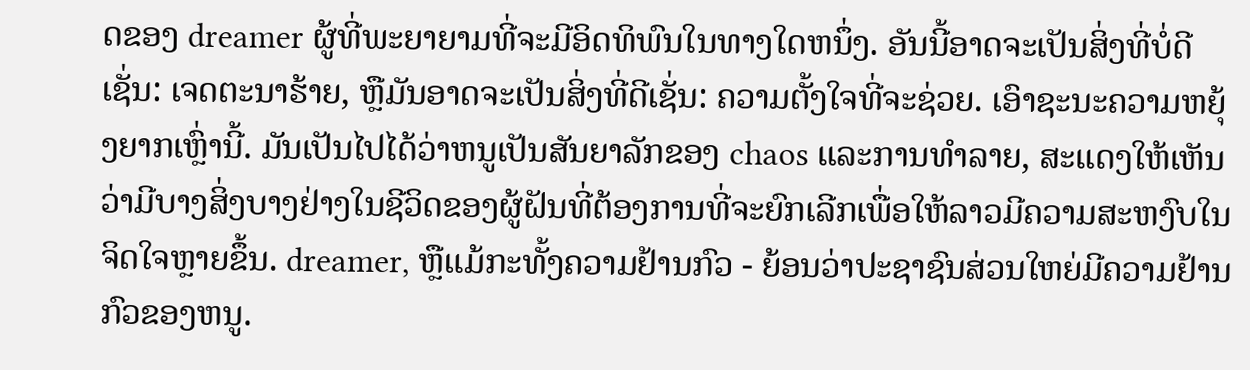ດຂອງ dreamer ຜູ້ທີ່ພະຍາຍາມທີ່ຈະມີອິດທິພົນໃນທາງໃດຫນຶ່ງ. ອັນນີ້ອາດຈະເປັນສິ່ງທີ່ບໍ່ດີເຊັ່ນ: ເຈດຕະນາຮ້າຍ, ຫຼືມັນອາດຈະເປັນສິ່ງທີ່ດີເຊັ່ນ: ຄວາມຕັ້ງໃຈທີ່ຈະຊ່ວຍ. ເອົາຊະນະຄວາມຫຍຸ້ງຍາກເຫຼົ່ານີ້. ມັນເປັນໄປໄດ້ວ່າຫນູເປັນສັນຍາລັກຂອງ chaos ແລະການທໍາລາຍ, ສະແດງໃຫ້ເຫັນວ່າມີບາງສິ່ງບາງຢ່າງໃນຊີວິດຂອງຜູ້ຝັນທີ່ຕ້ອງການທີ່ຈະຍົກເລີກເພື່ອໃຫ້ລາວມີຄວາມສະຫງົບໃນຈິດໃຈຫຼາຍຂຶ້ນ. dreamer, ຫຼືແມ້ກະທັ້ງຄວາມຢ້ານກົວ - ຍ້ອນວ່າປະຊາຊົນສ່ວນໃຫຍ່ມີຄວາມຢ້ານກົວຂອງຫນູ.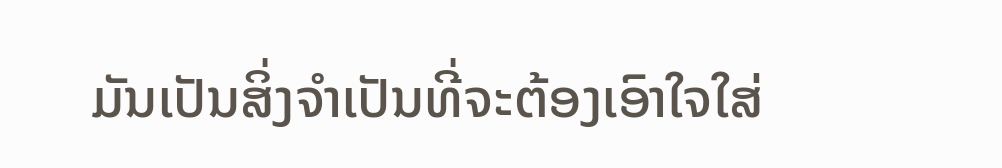ມັນເປັນສິ່ງຈໍາເປັນທີ່ຈະຕ້ອງເອົາໃຈໃສ່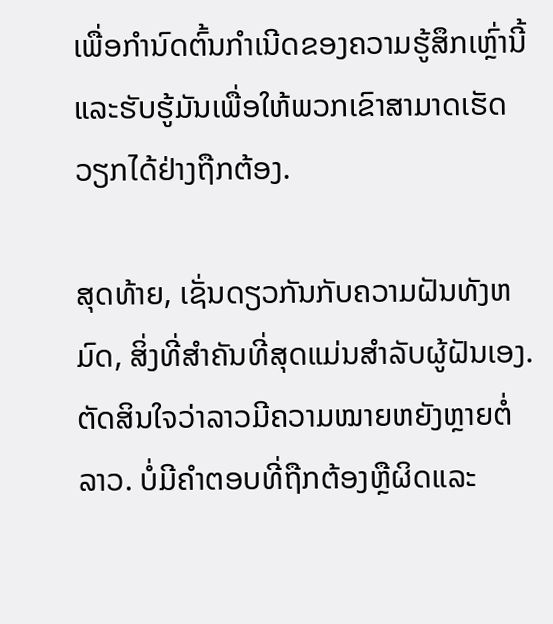ເພື່ອກໍານົດຕົ້ນກໍາເນີດຂອງຄວາມຮູ້ສຶກເຫຼົ່ານີ້ແລະຮັບຮູ້ມັນເພື່ອໃຫ້ພວກເຂົາສາມາດເຮັດວຽກໄດ້ຢ່າງຖືກຕ້ອງ.

ສຸດທ້າຍ, ເຊັ່ນດຽວກັນກັບຄວາມຝັນທັງຫມົດ, ສິ່ງທີ່ສໍາຄັນທີ່ສຸດແມ່ນສໍາລັບຜູ້ຝັນເອງ. ຕັດສິນໃຈວ່າລາວມີຄວາມໝາຍຫຍັງຫຼາຍຕໍ່ລາວ. ບໍ່ມີຄໍາຕອບທີ່ຖືກຕ້ອງຫຼືຜິດແລະ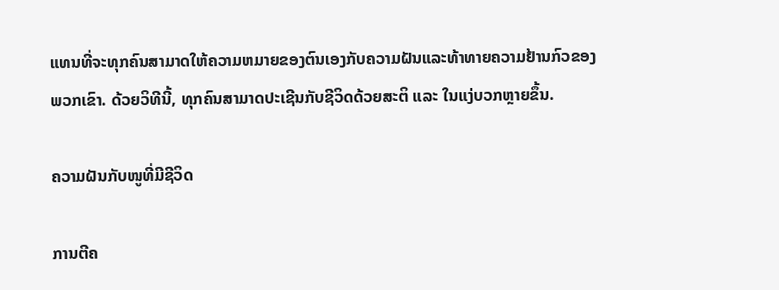ແທນທີ່ຈະທຸກຄົນສາມາດໃຫ້ຄວາມຫມາຍຂອງຕົນເອງກັບຄວາມຝັນແລະທ້າທາຍຄວາມຢ້ານກົວຂອງພວກເຂົາ. ດ້ວຍວິທີນີ້, ທຸກຄົນສາມາດປະເຊີນກັບຊີວິດດ້ວຍສະຕິ ແລະ ໃນແງ່ບວກຫຼາຍຂຶ້ນ.

ຄວາມຝັນກັບໜູທີ່ມີຊີວິດ

ການຕີຄ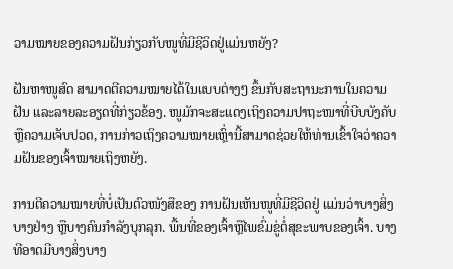ວາມໝາຍຂອງຄວາມຝັນກ່ຽວກັບໜູທີ່ມີຊີວິດຢູ່ແມ່ນຫຍັງ?

ຝັນຫາໜູສົດ ສາມາດຕີຄວາມໝາຍໄດ້ໃນແບບຕ່າງໆ ຂຶ້ນກັບສະຖານະການໃນຄວາມຝັນ ແລະລາຍລະອຽດທີ່ກ່ຽວຂ້ອງ. ໜູມັກຈະສະແດງເຖິງຄວາມປາຖະໜາທີ່ບີບບັງຄັບ ຫຼືຄວາມເຈັບປວດ, ການກ່າວເຖິງຄວາມໝາຍເຫຼົ່ານີ້ສາມາດຊ່ວຍໃຫ້ທ່ານເຂົ້າໃຈວ່າຄວາມຝັນຂອງເຈົ້າໝາຍເຖິງຫຍັງ.

ການຕີຄວາມໝາຍທີ່ບໍ່ເປັນຕົວໜັງສືຂອງ ການຝັນເຫັນໜູທີ່ມີຊີວິດຢູ່ ແມ່ນວ່າບາງສິ່ງບາງຢ່າງ ຫຼືບາງຄົນກຳລັງບຸກລຸກ. ພື້ນທີ່ຂອງເຈົ້າຫຼືໄພຂົ່ມຂູ່ຕໍ່ສຸຂະພາບຂອງເຈົ້າ. ບາງທີອາດມີບາງສິ່ງບາງ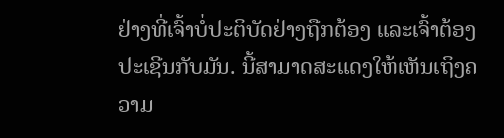ຢ່າງທີ່ເຈົ້າບໍ່ປະຕິບັດຢ່າງຖືກຕ້ອງ ແລະເຈົ້າຕ້ອງປະເຊີນກັບມັນ. ນີ້ສາມາດສະແດງໃຫ້ເຫັນເຖິງຄວາມ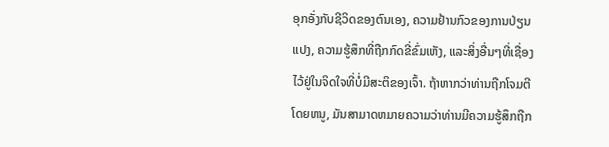ອຸກອັ່ງກັບຊີວິດຂອງຕົນເອງ, ຄວາມຢ້ານກົວຂອງການປ່ຽນແປງ, ຄວາມຮູ້ສຶກທີ່ຖືກກົດຂີ່ຂົ່ມເຫັງ, ແລະສິ່ງອື່ນໆທີ່ເຊື່ອງໄວ້ຢູ່ໃນຈິດໃຈທີ່ບໍ່ມີສະຕິຂອງເຈົ້າ. ຖ້າຫາກວ່າທ່ານຖືກໂຈມຕີໂດຍຫນູ, ມັນສາມາດຫມາຍຄວາມວ່າທ່ານມີຄວາມຮູ້ສຶກຖືກ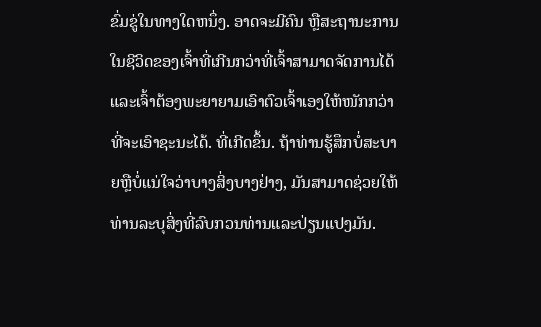ຂົ່ມຂູ່ໃນທາງໃດຫນຶ່ງ. ອາດຈະມີຄົນ ຫຼືສະຖານະການໃນຊີວິດຂອງເຈົ້າທີ່ເກີນກວ່າທີ່ເຈົ້າສາມາດຈັດການໄດ້ ແລະເຈົ້າຕ້ອງພະຍາຍາມເອົາຕົວເຈົ້າເອງໃຫ້ໜັກກວ່າທີ່ຈະເອົາຊະນະໄດ້. ທີ່ເກີດຂຶ້ນ. ຖ້າທ່ານຮູ້ສຶກບໍ່ສະບາຍຫຼືບໍ່ແນ່ໃຈວ່າບາງສິ່ງບາງຢ່າງ, ມັນສາມາດຊ່ວຍໃຫ້ທ່ານລະບຸສິ່ງທີ່ລົບກວນທ່ານແລະປ່ຽນແປງມັນ.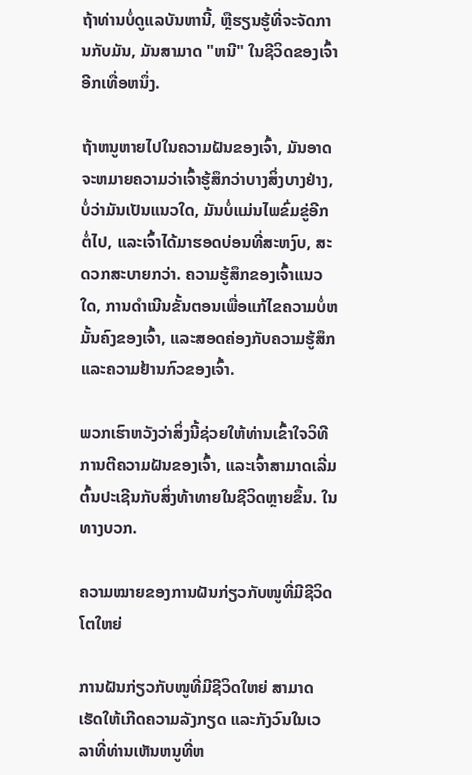ຖ້າທ່ານບໍ່ດູແລບັນຫານີ້, ຫຼືຮຽນຮູ້ທີ່ຈະຈັດການກັບມັນ, ມັນສາມາດ "ຫນີ" ໃນຊີວິດຂອງເຈົ້າອີກເທື່ອຫນຶ່ງ.

ຖ້າຫນູຫາຍໄປໃນຄວາມຝັນຂອງເຈົ້າ, ມັນອາດຈະຫມາຍຄວາມວ່າເຈົ້າຮູ້ສຶກວ່າບາງສິ່ງບາງຢ່າງ, ບໍ່ວ່າມັນເປັນແນວໃດ, ມັນບໍ່ແມ່ນໄພຂົ່ມຂູ່ອີກຕໍ່ໄປ, ແລະເຈົ້າໄດ້ມາຮອດບ່ອນທີ່ສະຫງົບ, ສະດວກສະບາຍກວ່າ. ຄວາມຮູ້ສຶກຂອງເຈົ້າແນວໃດ, ການດໍາເນີນຂັ້ນຕອນເພື່ອແກ້ໄຂຄວາມບໍ່ຫມັ້ນຄົງຂອງເຈົ້າ, ແລະສອດຄ່ອງກັບຄວາມຮູ້ສຶກແລະຄວາມຢ້ານກົວຂອງເຈົ້າ.

ພວກເຮົາຫວັງວ່າສິ່ງນີ້ຊ່ວຍໃຫ້ທ່ານເຂົ້າໃຈວິທີການຕີຄວາມຝັນຂອງເຈົ້າ, ແລະເຈົ້າສາມາດເລີ່ມຕົ້ນປະເຊີນກັບສິ່ງທ້າທາຍໃນຊີວິດຫຼາຍຂຶ້ນ. ໃນທາງບວກ.

ຄວາມໝາຍຂອງການຝັນກ່ຽວກັບໜູທີ່ມີຊີວິດໂຕໃຫຍ່

ການຝັນກ່ຽວກັບໜູທີ່ມີຊີວິດໃຫຍ່ ສາມາດເຮັດໃຫ້ເກີດຄວາມລັງກຽດ ແລະກັງວົນໃນເວລາທີ່ທ່ານເຫັນຫນູທີ່ຫ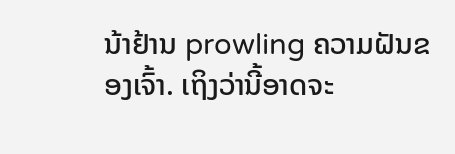ນ້າຢ້ານ prowling ຄວາມຝັນຂອງເຈົ້າ. ເຖິງວ່ານີ້ອາດຈະ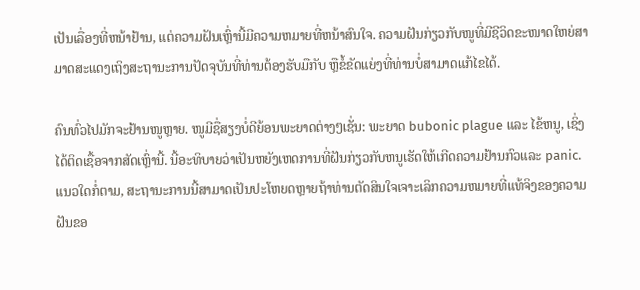ເປັນເລື່ອງທີ່ຫນ້າຢ້ານ, ແຕ່ຄວາມຝັນເຫຼົ່ານີ້ມີຄວາມຫມາຍທີ່ຫນ້າສົນໃຈ. ຄວາມຝັນກ່ຽວກັບໜູທີ່ມີຊີວິດຂະໜາດໃຫຍ່ສາມາດສະແດງເຖິງສະຖານະການປັດຈຸບັນທີ່ທ່ານຕ້ອງຮັບມືກັບ ຫຼືຂໍ້ຂັດແຍ່ງທີ່ທ່ານບໍ່ສາມາດແກ້ໄຂໄດ້.

ຄົນທົ່ວໄປມັກຈະຢ້ານໜູຫຼາຍ. ໜູມີຊື່ສຽງບໍ່ດີຍ້ອນພະຍາດຕ່າງໆເຊັ່ນ: ພະຍາດ bubonic plague ແລະ ໄຂ້ຫນູ, ເຊິ່ງໄດ້ຕິດເຊື້ອຈາກສັດເຫຼົ່ານີ້. ນີ້ອະທິບາຍວ່າເປັນຫຍັງເຫດການທີ່ຝັນກ່ຽວກັບຫນູເຮັດໃຫ້ເກີດຄວາມຢ້ານກົວແລະ panic. ແນວໃດກໍ່ຕາມ, ສະຖານະການນີ້ສາມາດເປັນປະໂຫຍດຫຼາຍຖ້າທ່ານຕັດສິນໃຈເຈາະເລິກຄວາມຫມາຍທີ່ແທ້ຈິງຂອງຄວາມຝັນຂອ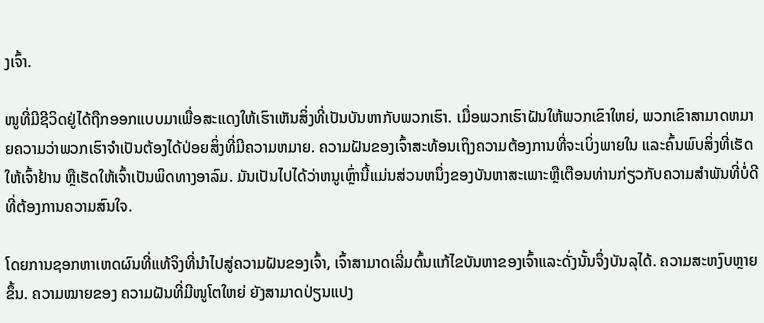ງເຈົ້າ.

ໜູທີ່ມີຊີວິດຢູ່ໄດ້ຖືກອອກແບບມາເພື່ອສະແດງໃຫ້ເຮົາເຫັນສິ່ງທີ່ເປັນບັນຫາກັບພວກເຮົາ. ເມື່ອພວກເຮົາຝັນໃຫ້ພວກເຂົາໃຫຍ່, ພວກເຂົາສາມາດຫມາຍຄວາມວ່າພວກເຮົາຈໍາເປັນຕ້ອງໄດ້ປ່ອຍສິ່ງທີ່ມີຄວາມຫມາຍ. ຄວາມຝັນຂອງເຈົ້າສະທ້ອນເຖິງຄວາມຕ້ອງການທີ່ຈະເບິ່ງພາຍໃນ ແລະຄົ້ນພົບສິ່ງທີ່ເຮັດໃຫ້ເຈົ້າຢ້ານ ຫຼືເຮັດໃຫ້ເຈົ້າເປັນພິດທາງອາລົມ. ມັນເປັນໄປໄດ້ວ່າຫນູເຫຼົ່ານີ້ແມ່ນສ່ວນຫນຶ່ງຂອງບັນຫາສະເພາະຫຼືເຕືອນທ່ານກ່ຽວກັບຄວາມສໍາພັນທີ່ບໍ່ດີທີ່ຕ້ອງການຄວາມສົນໃຈ.

ໂດຍການຊອກຫາເຫດຜົນທີ່ແທ້ຈິງທີ່ນໍາໄປສູ່ຄວາມຝັນຂອງເຈົ້າ, ເຈົ້າສາມາດເລີ່ມຕົ້ນແກ້ໄຂບັນຫາຂອງເຈົ້າແລະດັ່ງນັ້ນຈຶ່ງບັນລຸໄດ້. ຄວາມສະຫງົບຫຼາຍຂຶ້ນ. ຄວາມໝາຍຂອງ ຄວາມຝັນທີ່ມີໜູໂຕໃຫຍ່ ຍັງສາມາດປ່ຽນແປງ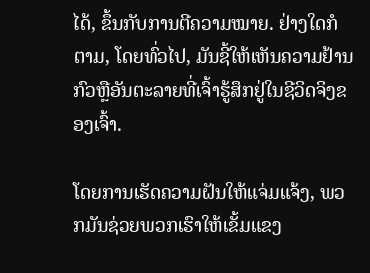ໄດ້, ຂຶ້ນກັບການຕີຄວາມໝາຍ. ຢ່າງໃດກໍຕາມ, ໂດຍທົ່ວໄປ, ມັນຊີ້ໃຫ້ເຫັນຄວາມຢ້ານກົວຫຼືອັນຕະລາຍທີ່ເຈົ້າຮູ້ສຶກຢູ່ໃນຊີວິດຈິງຂອງເຈົ້າ.

ໂດຍການເຮັດຄວາມຝັນໃຫ້ແຈ່ມແຈ້ງ, ພວກມັນຊ່ວຍພວກເຮົາໃຫ້ເຂັ້ມແຂງ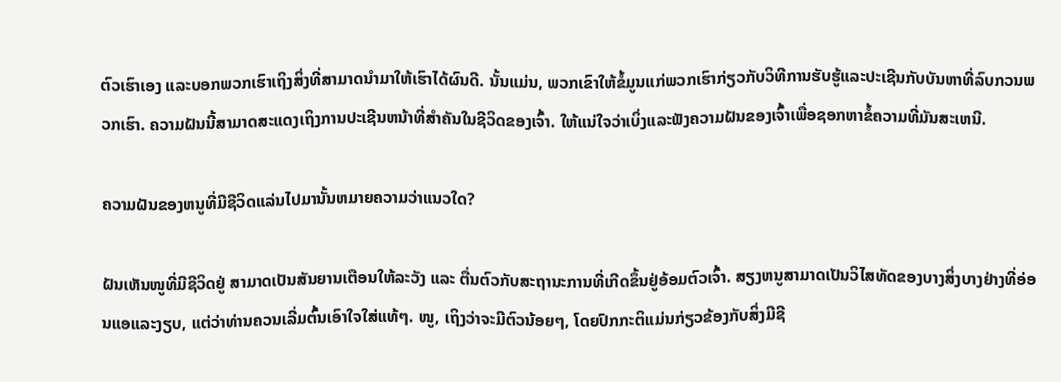ຕົວເຮົາເອງ ແລະບອກພວກເຮົາເຖິງສິ່ງທີ່ສາມາດນໍາມາໃຫ້ເຮົາໄດ້ຜົນດີ. ນັ້ນແມ່ນ, ພວກເຂົາໃຫ້ຂໍ້ມູນແກ່ພວກເຮົາກ່ຽວກັບວິທີການຮັບຮູ້ແລະປະເຊີນກັບບັນຫາທີ່ລົບກວນພວກເຮົາ. ຄວາມຝັນນີ້ສາມາດສະແດງເຖິງການປະເຊີນຫນ້າທີ່ສໍາຄັນໃນຊີວິດຂອງເຈົ້າ. ໃຫ້ແນ່ໃຈວ່າເບິ່ງແລະຟັງຄວາມຝັນຂອງເຈົ້າເພື່ອຊອກຫາຂໍ້ຄວາມທີ່ມັນສະເຫນີ.

ຄວາມຝັນຂອງຫນູທີ່ມີຊີວິດແລ່ນໄປມານັ້ນຫມາຍຄວາມວ່າແນວໃດ?

ຝັນເຫັນໜູທີ່ມີຊີວິດຢູ່ ສາມາດເປັນສັນຍານເຕືອນໃຫ້ລະວັງ ແລະ ຕື່ນຕົວກັບສະຖານະການທີ່ເກີດຂຶ້ນຢູ່ອ້ອມຕົວເຈົ້າ. ສຽງຫນູສາມາດເປັນວິໄສທັດຂອງບາງສິ່ງບາງຢ່າງທີ່ອ່ອນແອແລະງຽບ, ແຕ່ວ່າທ່ານຄວນເລີ່ມຕົ້ນເອົາໃຈໃສ່ແທ້ໆ. ໜູ, ເຖິງວ່າຈະມີຕົວນ້ອຍໆ, ໂດຍປົກກະຕິແມ່ນກ່ຽວຂ້ອງກັບສິ່ງມີຊີ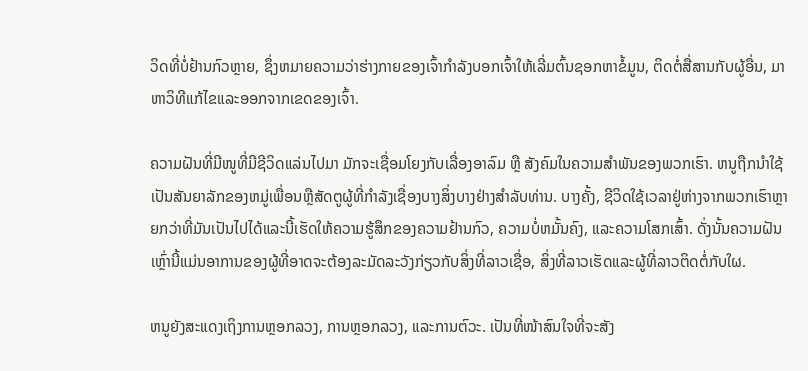ວິດທີ່ບໍ່ຢ້ານກົວຫຼາຍ, ຊຶ່ງຫມາຍຄວາມວ່າຮ່າງກາຍຂອງເຈົ້າກໍາລັງບອກເຈົ້າໃຫ້ເລີ່ມຕົ້ນຊອກຫາຂໍ້ມູນ, ຕິດຕໍ່ສື່ສານກັບຜູ້ອື່ນ, ມາຫາວິທີແກ້ໄຂແລະອອກຈາກເຂດຂອງເຈົ້າ.

ຄວາມຝັນທີ່ມີໜູທີ່ມີຊີວິດແລ່ນໄປມາ ມັກຈະເຊື່ອມໂຍງກັບເລື່ອງອາລົມ ຫຼື ສັງຄົມໃນຄວາມສຳພັນຂອງພວກເຮົາ. ຫນູຖືກນໍາໃຊ້ເປັນສັນຍາລັກຂອງຫມູ່ເພື່ອນຫຼືສັດຕູຜູ້ທີ່ກໍາລັງເຊື່ອງບາງສິ່ງບາງຢ່າງສໍາລັບທ່ານ. ບາງຄັ້ງ, ຊີວິດໃຊ້ເວລາຢູ່ຫ່າງຈາກພວກເຮົາຫຼາຍກວ່າທີ່ມັນເປັນໄປໄດ້ແລະນີ້ເຮັດໃຫ້ຄວາມຮູ້ສຶກຂອງຄວາມຢ້ານກົວ, ຄວາມບໍ່ຫມັ້ນຄົງ, ແລະຄວາມໂສກເສົ້າ. ດັ່ງນັ້ນຄວາມຝັນເຫຼົ່ານີ້ແມ່ນອາການຂອງຜູ້ທີ່ອາດຈະຕ້ອງລະມັດລະວັງກ່ຽວກັບສິ່ງທີ່ລາວເຊື່ອ, ສິ່ງທີ່ລາວເຮັດແລະຜູ້ທີ່ລາວຕິດຕໍ່ກັບໃຜ.

ຫນູຍັງສະແດງເຖິງການຫຼອກລວງ, ການຫຼອກລວງ, ແລະການຕົວະ. ເປັນທີ່ໜ້າສົນໃຈທີ່ຈະສັງ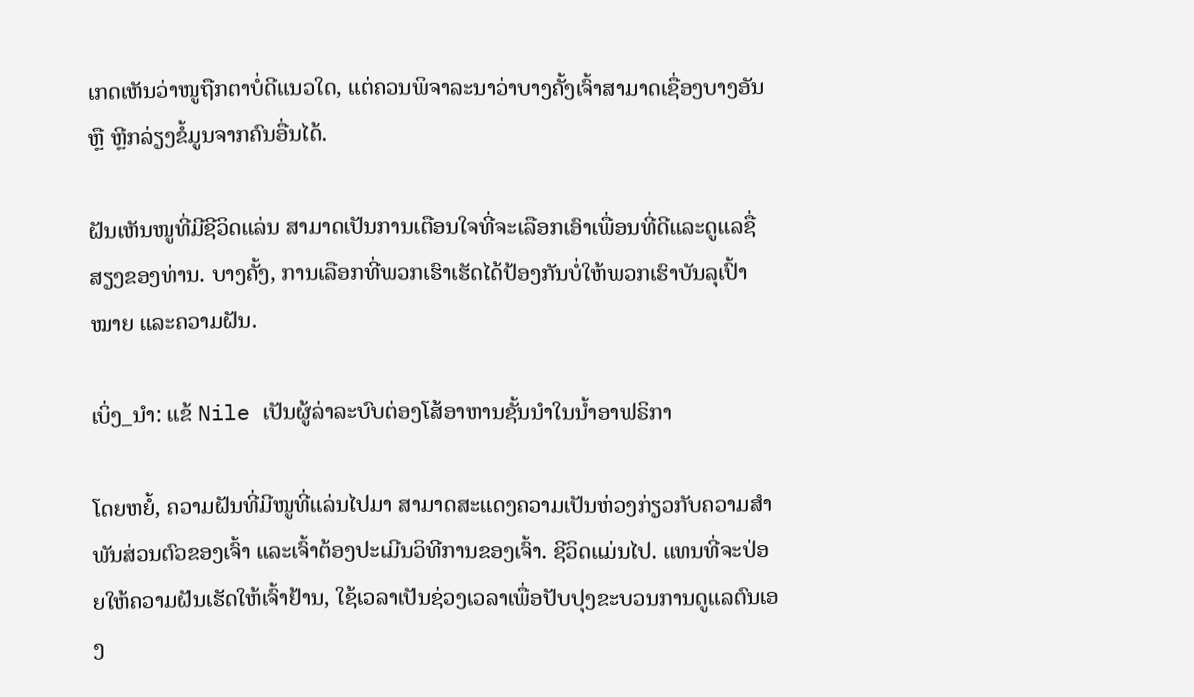ເກດເຫັນວ່າໜູຖືກຕາບໍ່ດີແນວໃດ, ແຕ່ຄວນພິຈາລະນາວ່າບາງຄັ້ງເຈົ້າສາມາດເຊື່ອງບາງອັນ ຫຼື ຫຼີກລ່ຽງຂໍ້ມູນຈາກຄົນອື່ນໄດ້.

ຝັນເຫັນໜູທີ່ມີຊີວິດແລ່ນ ສາມາດເປັນການເຕືອນໃຈທີ່ຈະເລືອກເອົາເພື່ອນທີ່ດີແລະດູແລຊື່ສຽງຂອງທ່ານ. ບາງຄັ້ງ, ການເລືອກທີ່ພວກເຮົາເຮັດໄດ້ປ້ອງກັນບໍ່ໃຫ້ພວກເຮົາບັນລຸເປົ້າໝາຍ ແລະຄວາມຝັນ.

ເບິ່ງ_ນຳ: ແຂ້ Nile ເປັນຜູ້ລ່າລະບົບຕ່ອງໂສ້ອາຫານຊັ້ນນໍາໃນນ້ຳອາຟຣິກາ

ໂດຍຫຍໍ້, ຄວາມຝັນທີ່ມີໜູທີ່ແລ່ນໄປມາ ສາມາດສະແດງຄວາມເປັນຫ່ວງກ່ຽວກັບຄວາມສຳພັນສ່ວນຕົວຂອງເຈົ້າ ແລະເຈົ້າຕ້ອງປະເມີນວິທີການຂອງເຈົ້າ. ຊີວິດແມ່ນໄປ. ແທນທີ່ຈະປ່ອຍໃຫ້ຄວາມຝັນເຮັດໃຫ້ເຈົ້າຢ້ານ, ໃຊ້ເວລາເປັນຊ່ວງເວລາເພື່ອປັບປຸງຂະບວນການດູແລຕົນເອງ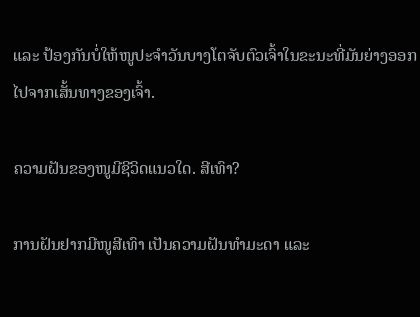ແລະ ປ້ອງກັນບໍ່ໃຫ້ໜູປະຈໍາວັນບາງໂຕຈັບຕົວເຈົ້າໃນຂະນະທີ່ມັນຍ່າງອອກໄປຈາກເສັ້ນທາງຂອງເຈົ້າ.

ຄວາມຝັນຂອງໜູມີຊີວິດແນວໃດ. ສີເທົາ?

ການຝັນຢາກມີໜູສີເທົາ ເປັນຄວາມຝັນທຳມະດາ ແລະ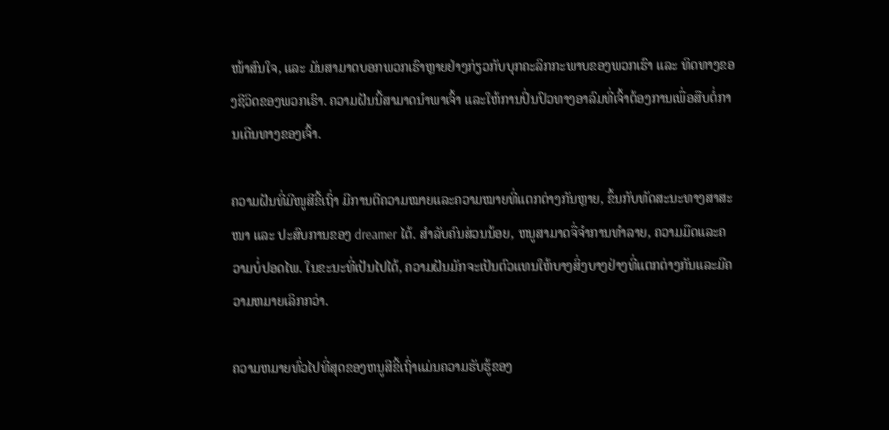ໜ້າສົນໃຈ, ແລະ ມັນສາມາດບອກພວກເຮົາຫຼາຍຢ່າງກ່ຽວກັບບຸກຄະລິກກະພາບຂອງພວກເຮົາ ແລະ ທິດທາງຂອງຊີວິດຂອງພວກເຮົາ. ຄວາມຝັນນີ້ສາມາດນໍາພາເຈົ້າ ແລະໃຫ້ການປິ່ນປົວທາງອາລົມທີ່ເຈົ້າຕ້ອງການເພື່ອສືບຕໍ່ການເດີນທາງຂອງເຈົ້າ.

ຄວາມຝັນທີ່ມີໜູສີຂີ້ເຖົ່າ ມີການຕີຄວາມໝາຍແລະຄວາມໝາຍທີ່ແຕກຕ່າງກັນຫຼາຍ, ຂຶ້ນກັບທັດສະນະທາງສາສະໜາ ແລະ ປະສົບການຂອງ dreamer ໄດ້. ສໍາລັບຄົນສ່ວນນ້ອຍ, ຫນູສາມາດຈື່ຈໍາການທໍາລາຍ, ຄວາມມືດແລະຄວາມບໍ່ປອດໄພ. ໃນຂະນະທີ່ເປັນໄປໄດ້, ຄວາມຝັນມັກຈະເປັນຕົວແທນໃຫ້ບາງສິ່ງບາງຢ່າງທີ່ແຕກຕ່າງກັນແລະມີຄວາມຫມາຍເລິກກວ່າ.

ຄວາມຫມາຍທົ່ວໄປທີ່ສຸດຂອງຫນູສີຂີ້ເຖົ່າແມ່ນຄວາມຮັບຮູ້ຂອງ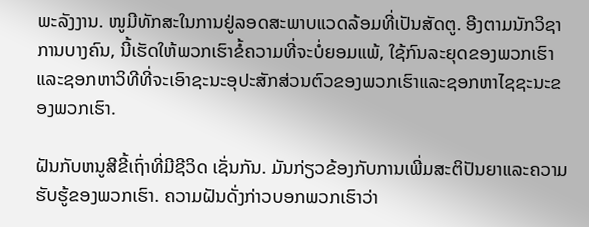ພະລັງງານ. ໜູມີທັກສະໃນການຢູ່ລອດສະພາບແວດລ້ອມທີ່ເປັນສັດຕູ. ອີງຕາມນັກວິຊາການບາງຄົນ, ນີ້ເຮັດໃຫ້ພວກເຮົາຂໍ້ຄວາມທີ່ຈະບໍ່ຍອມແພ້, ໃຊ້ກົນລະຍຸດຂອງພວກເຮົາແລະຊອກຫາວິທີທີ່ຈະເອົາຊະນະອຸປະສັກສ່ວນຕົວຂອງພວກເຮົາແລະຊອກຫາໄຊຊະນະຂອງພວກເຮົາ.

ຝັນກັບຫນູສີຂີ້ເຖົ່າທີ່ມີຊີວິດ ເຊັ່ນກັນ. ມັນກ່ຽວຂ້ອງກັບການເພີ່ມສະຕິປັນຍາແລະຄວາມຮັບຮູ້ຂອງພວກເຮົາ. ຄວາມຝັນດັ່ງກ່າວບອກພວກເຮົາວ່າ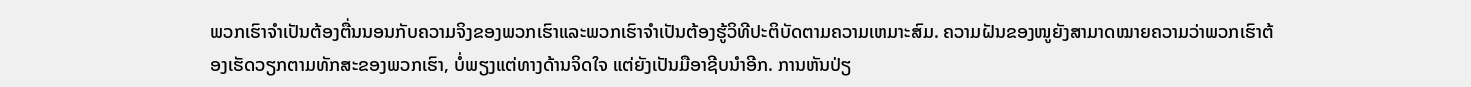ພວກເຮົາຈໍາເປັນຕ້ອງຕື່ນນອນກັບຄວາມຈິງຂອງພວກເຮົາແລະພວກເຮົາຈໍາເປັນຕ້ອງຮູ້ວິທີປະຕິບັດຕາມຄວາມເຫມາະສົມ. ຄວາມຝັນຂອງໜູຍັງສາມາດໝາຍຄວາມວ່າພວກເຮົາຕ້ອງເຮັດວຽກຕາມທັກສະຂອງພວກເຮົາ, ບໍ່ພຽງແຕ່ທາງດ້ານຈິດໃຈ ແຕ່ຍັງເປັນມືອາຊີບນຳອີກ. ການຫັນປ່ຽ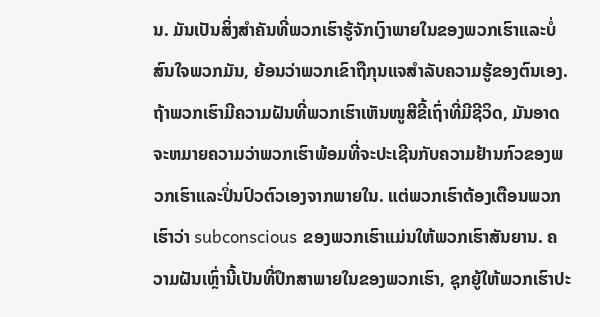ນ. ມັນເປັນສິ່ງສໍາຄັນທີ່ພວກເຮົາຮູ້ຈັກເງົາພາຍໃນຂອງພວກເຮົາແລະບໍ່ສົນໃຈພວກມັນ, ຍ້ອນວ່າພວກເຂົາຖືກຸນແຈສໍາລັບຄວາມຮູ້ຂອງຕົນເອງ. ຖ້າພວກເຮົາມີຄວາມຝັນທີ່ພວກເຮົາເຫັນໜູສີຂີ້ເຖົ່າທີ່ມີຊີວິດ, ມັນອາດຈະຫມາຍຄວາມວ່າພວກເຮົາພ້ອມທີ່ຈະປະເຊີນກັບຄວາມຢ້ານກົວຂອງພວກເຮົາແລະປິ່ນປົວຕົວເອງຈາກພາຍໃນ. ແຕ່ພວກເຮົາຕ້ອງເຕືອນພວກເຮົາວ່າ subconscious ຂອງພວກເຮົາແມ່ນໃຫ້ພວກເຮົາສັນຍານ. ຄວາມຝັນເຫຼົ່ານີ້ເປັນທີ່ປຶກສາພາຍໃນຂອງພວກເຮົາ, ຊຸກຍູ້ໃຫ້ພວກເຮົາປະ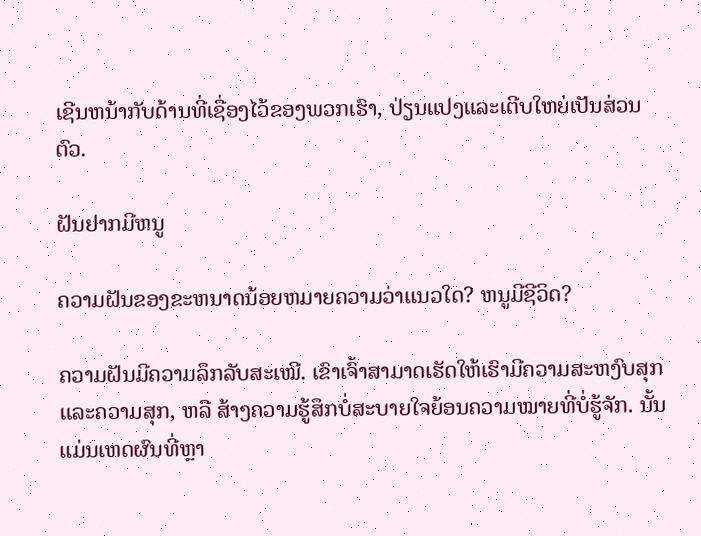ເຊີນຫນ້າກັບດ້ານທີ່ເຊື່ອງໄວ້ຂອງພວກເຮົາ, ປ່ຽນແປງແລະເຕີບໃຫຍ່ເປັນສ່ວນຕົວ.

ຝັນຢາກມີຫນູ

ຄວາມຝັນຂອງຂະຫນາດນ້ອຍຫມາຍຄວາມວ່າແນວໃດ? ຫນູມີຊີວິດ?

ຄວາມຝັນມີຄວາມລຶກລັບສະເໝີ. ເຂົາເຈົ້າສາມາດເຮັດໃຫ້ເຮົາມີຄວາມສະຫງົບສຸກແລະຄວາມສຸກ, ຫລື ສ້າງຄວາມຮູ້ສຶກບໍ່ສະບາຍໃຈຍ້ອນຄວາມໝາຍທີ່ບໍ່ຮູ້ຈັກ. ນັ້ນແມ່ນເຫດຜົນທີ່ຫຼາ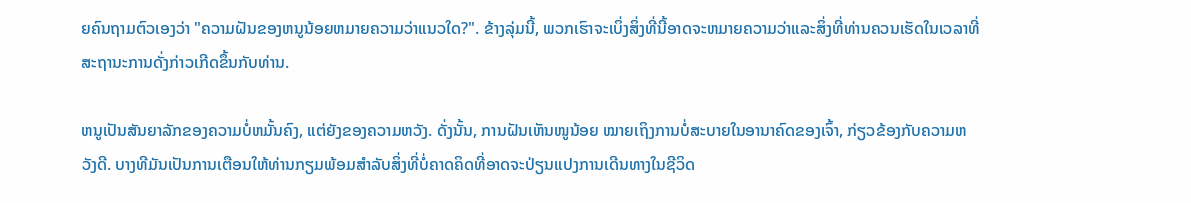ຍຄົນຖາມຕົວເອງວ່າ "ຄວາມຝັນຂອງຫນູນ້ອຍຫມາຍຄວາມວ່າແນວໃດ?". ຂ້າງລຸ່ມນີ້, ພວກເຮົາຈະເບິ່ງສິ່ງທີ່ນີ້ອາດຈະຫມາຍຄວາມວ່າແລະສິ່ງທີ່ທ່ານຄວນເຮັດໃນເວລາທີ່ສະຖານະການດັ່ງກ່າວເກີດຂຶ້ນກັບທ່ານ.

ຫນູເປັນສັນຍາລັກຂອງຄວາມບໍ່ຫມັ້ນຄົງ, ແຕ່ຍັງຂອງຄວາມຫວັງ. ດັ່ງນັ້ນ, ການຝັນເຫັນໜູນ້ອຍ ໝາຍເຖິງການບໍ່ສະບາຍໃນອານາຄົດຂອງເຈົ້າ, ກ່ຽວຂ້ອງກັບຄວາມຫວັງດີ. ບາງທີມັນເປັນການເຕືອນໃຫ້ທ່ານກຽມພ້ອມສໍາລັບສິ່ງທີ່ບໍ່ຄາດຄິດທີ່ອາດຈະປ່ຽນແປງການເດີນທາງໃນຊີວິດ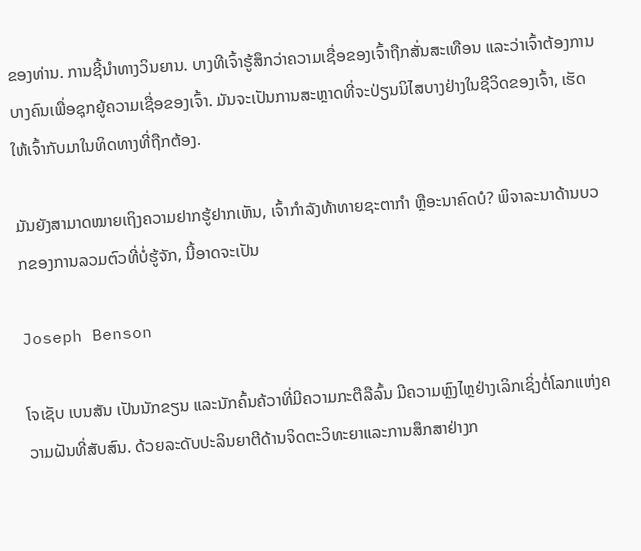ຂອງທ່ານ. ການຊີ້ນໍາທາງວິນຍານ. ບາງທີເຈົ້າຮູ້ສຶກວ່າຄວາມເຊື່ອຂອງເຈົ້າຖືກສັ່ນສະເທືອນ ແລະວ່າເຈົ້າຕ້ອງການບາງຄົນເພື່ອຊຸກຍູ້ຄວາມເຊື່ອຂອງເຈົ້າ. ມັນຈະເປັນການສະຫຼາດທີ່ຈະປ່ຽນນິໄສບາງຢ່າງໃນຊີວິດຂອງເຈົ້າ, ເຮັດໃຫ້ເຈົ້າກັບມາໃນທິດທາງທີ່ຖືກຕ້ອງ.

ມັນຍັງສາມາດໝາຍເຖິງຄວາມຢາກຮູ້ຢາກເຫັນ, ເຈົ້າກໍາລັງທ້າທາຍຊະຕາກໍາ ຫຼືອະນາຄົດບໍ? ພິຈາລະນາດ້ານບວກຂອງການລວມຕົວທີ່ບໍ່ຮູ້ຈັກ, ນີ້ອາດຈະເປັນ

Joseph Benson

ໂຈເຊັບ ເບນສັນ ເປັນນັກຂຽນ ແລະນັກຄົ້ນຄ້ວາທີ່ມີຄວາມກະຕືລືລົ້ນ ມີຄວາມຫຼົງໄຫຼຢ່າງເລິກເຊິ່ງຕໍ່ໂລກແຫ່ງຄວາມຝັນທີ່ສັບສົນ. ດ້ວຍລະດັບປະລິນຍາຕີດ້ານຈິດຕະວິທະຍາແລະການສຶກສາຢ່າງກ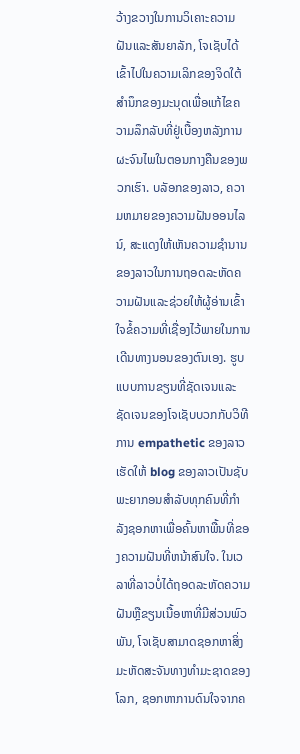ວ້າງຂວາງໃນການວິເຄາະຄວາມຝັນແລະສັນຍາລັກ, ໂຈເຊັບໄດ້ເຂົ້າໄປໃນຄວາມເລິກຂອງຈິດໃຕ້ສໍານຶກຂອງມະນຸດເພື່ອແກ້ໄຂຄວາມລຶກລັບທີ່ຢູ່ເບື້ອງຫລັງການຜະຈົນໄພໃນຕອນກາງຄືນຂອງພວກເຮົາ. ບລັອກຂອງລາວ, ຄວາມຫມາຍຂອງຄວາມຝັນອອນໄລນ໌, ສະແດງໃຫ້ເຫັນຄວາມຊໍານານຂອງລາວໃນການຖອດລະຫັດຄວາມຝັນແລະຊ່ວຍໃຫ້ຜູ້ອ່ານເຂົ້າໃຈຂໍ້ຄວາມທີ່ເຊື່ອງໄວ້ພາຍໃນການເດີນທາງນອນຂອງຕົນເອງ. ຮູບແບບການຂຽນທີ່ຊັດເຈນແລະຊັດເຈນຂອງໂຈເຊັບບວກກັບວິທີການ empathetic ຂອງລາວເຮັດໃຫ້ blog ຂອງລາວເປັນຊັບພະຍາກອນສໍາລັບທຸກຄົນທີ່ກໍາລັງຊອກຫາເພື່ອຄົ້ນຫາພື້ນທີ່ຂອງຄວາມຝັນທີ່ຫນ້າສົນໃຈ. ໃນເວລາທີ່ລາວບໍ່ໄດ້ຖອດລະຫັດຄວາມຝັນຫຼືຂຽນເນື້ອຫາທີ່ມີສ່ວນພົວພັນ, ໂຈເຊັບສາມາດຊອກຫາສິ່ງມະຫັດສະຈັນທາງທໍາມະຊາດຂອງໂລກ, ຊອກຫາການດົນໃຈຈາກຄ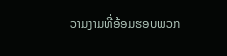ວາມງາມທີ່ອ້ອມຮອບພວກ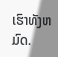ເຮົາທັງຫມົດ.